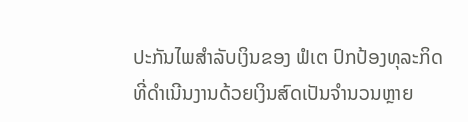ປະກັນໄພສຳລັບເງິນຂອງ ຟໍເຕ ປົກປ້ອງທຸລະກິດທີ່ດຳເນີນງານດ້ວຍເງິນສົດເປັນຈຳນວນຫຼາຍ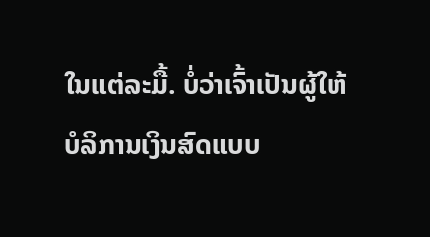ໃນແຕ່ລະມື້. ບໍ່ວ່າເຈົ້າເປັນຜູ້ໃຫ້ບໍລິການເງິນສົດແບບ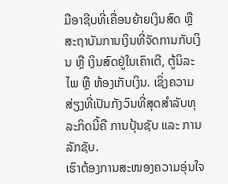ມືອາຊີບທີ່ເຄື່ອນຍ້າຍເງິນສົດ ຫຼື ສະຖາບັນການເງິນທີ່ຈັດການກັບເງິນ ຫຼື ເງິນສົດຢູ່ໃນເຄົາເຕີ, ຕູ້ນິລະໄພ ຫຼື ຫ້ອງເກັບເງິນ. ເຊິ່ງຄວາມສ່ຽງທີ່ເປັນກັງວົນທີ່ສຸດສຳລັບທຸລະກິດນີ້ຄື ການປຸ້ນຊັບ ແລະ ການລັກຊັບ.
ເຮົາຕ້ອງການສະໜອງຄວາມອຸ່ນໃຈ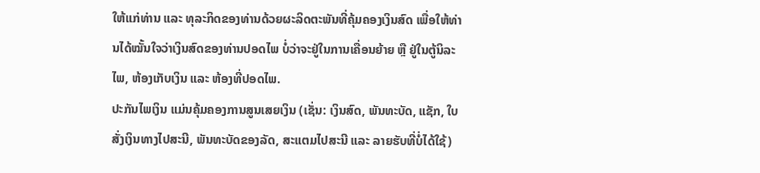ໃຫ້ແກ່ທ່ານ ແລະ ທຸລະກິດຂອງທ່ານດ້ວຍຜະລິດຕະພັນທີ່ຄຸ້ມຄອງເງິນສົດ ເພື່ອໃຫ້ທ່ານໄດ້ໝັ້ນໃຈວ່າເງິນສົດຂອງທ່ານປອດໄພ ບໍ່ວ່າຈະຢູ່ໃນການເຄື່ອນຍ້າຍ ຫຼື ຢູ່ໃນຕູ້ນິລະໄພ, ຫ້ອງເກັບເງິນ ແລະ ຫ້ອງທີ່ປອດໄພ.
ປະກັນໄພເງິນ ແມ່ນຄຸ້ມຄອງການສູນເສຍເງິນ (ເຊັ່ນ: ເງິນສົດ, ພັນທະບັດ, ແຊັກ, ໃບສັ່ງເງິນທາງໄປສະນີ, ພັນທະບັດຂອງລັດ, ສະແຕມໄປສະນີ ແລະ ລາຍຮັບທີ່ບໍ່ໄດ້ໃຊ້)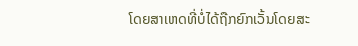ໂດຍສາເຫດທີ່ບໍ່ໄດ້ຖືກຍົກເວັ້ນໂດຍສະ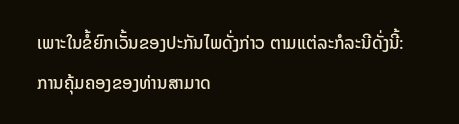ເພາະໃນຂໍ້ຍົກເວັ້ນຂອງປະກັນໄພດັ່ງກ່າວ ຕາມແຕ່ລະກໍລະນີດັ່ງນີ້:
ການຄຸ້ມຄອງຂອງທ່ານສາມາດ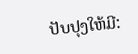ປັບປຸງໃຫ້ມີ: